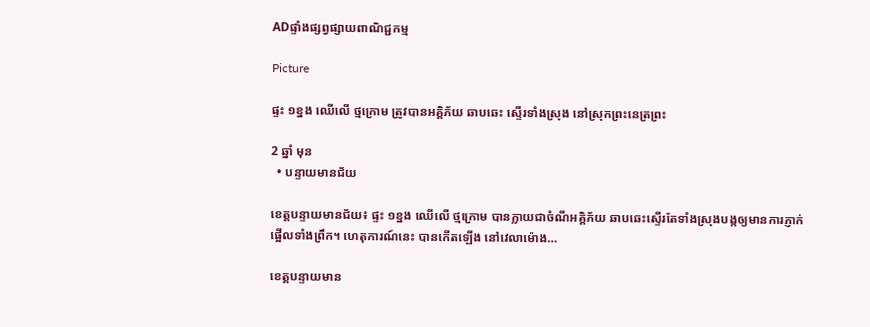ADផ្ទាំងផ្សព្វផ្សាយពាណិជ្ជកម្ម

Picture

ផ្ទះ ១ខ្នង ឈើលើ ថ្មក្រោម ត្រូវបានអគ្គិភ័យ ឆាបឆេះ ស្ទើរទាំងស្រុង នៅស្រុកព្រះនេត្រព្រះ

2 ឆ្នាំ មុន
  • បន្ទាយមានជ័យ

ខេត្តបន្ទាយមានជ័យ៖ ផ្ទះ ១ខ្នង ឈើលើ ថ្មក្រោម បានក្លាយជាចំណីអគ្គិភ័យ ឆាបឆេះស្ទើរតែទាំងស្រុងបង្កឲ្យមានការភ្ញាក់ផ្អើលទាំងព្រឹក។ ហេតុការណ៍នេះ បានកើតឡើង នៅវេលាម៉ោង…

ខេត្តបន្ទាយមាន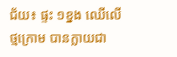ជ័យ៖ ផ្ទះ ១ខ្នង ឈើលើ ថ្មក្រោម បានក្លាយជា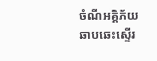ចំណីអគ្គិភ័យ ឆាបឆេះស្ទើរ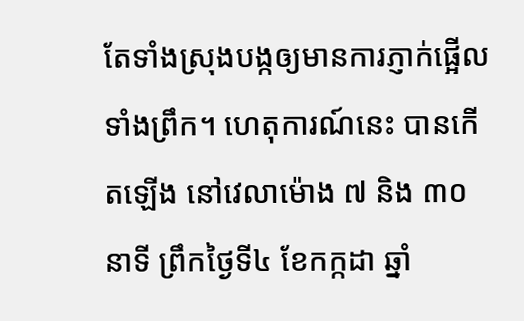តែទាំងស្រុងបង្កឲ្យមានការភ្ញាក់ផ្អើលទាំងព្រឹក។ ហេតុការណ៍នេះ បានកើតឡើង នៅវេលាម៉ោង ៧ និង ៣០នាទី ព្រឹកថ្ងៃទី៤ ខែកក្កដា ឆ្នាំ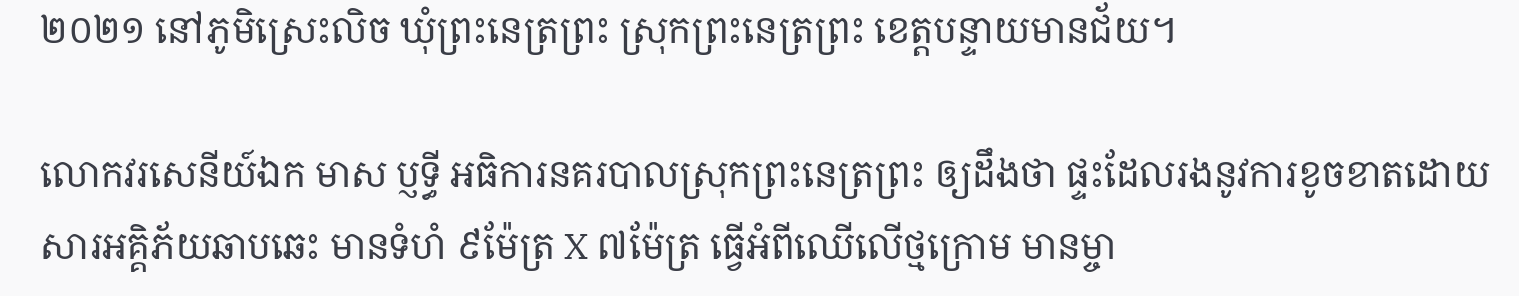២០២១ នៅភូមិស្រេះលិច ឃុំព្រះនេត្រព្រះ ស្រុកព្រះនេត្រព្រះ ខេត្តបន្ទាយមានជ័យ។

លោកវរសេនីយ៍ឯក មាស ប្ញទ្ធី អធិការនគរបាលស្រុកព្រះនេត្រព្រះ ឲ្យដឹងថា ផ្ទះដែលរងនូវការខូចខាតដោយសារអគ្គិភ័យឆាបឆេះ មានទំហំ ៩ម៉ែត្រ X ៧ម៉ែត្រ ធ្វើអំពីឈើលើថ្មក្រោម មានម្ចា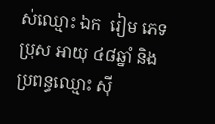ស់ឈ្មោះ ឯក  រៀម ភេទ ប្រុស អាយុ ៤៨ឆ្នាំ និងប្រពន្ធឈ្មោះ ស៊ី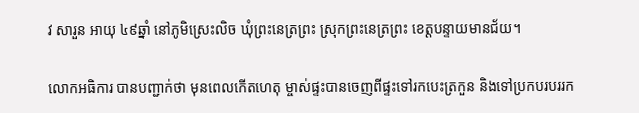វ សារួន អាយុ ៤៩ឆ្នាំ នៅភូមិស្រេះលិច ឃុំព្រះនេត្រព្រះ ស្រុកព្រះនេត្រព្រះ ខេត្តបន្ទាយមានជ័យ។

លោកអធិការ បានបញ្ជាក់ថា មុនពេលកើតហេតុ ម្ចាស់ផ្ទះបានចេញពីផ្ទះទៅរកបេះត្រកួន និងទៅប្រកបរបររក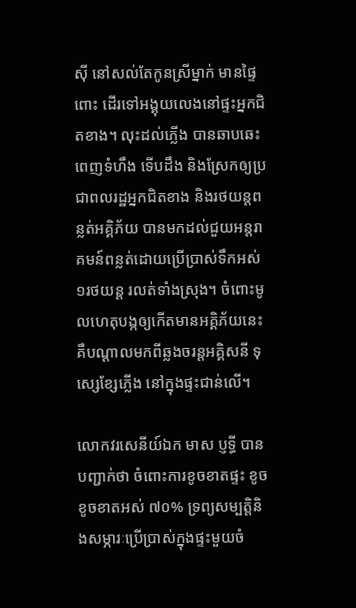ស៊ី នៅសល់តែកូនស្រីម្នាក់ មានផ្ទៃពោះ ដើរទៅអង្គុយលេងនៅផ្ទះអ្នកជិតខាង។ លុះដល់ភ្លើង បានឆាបឆេះពេញទំហឹង ទើបដឹង និងស្រែកឲ្យប្រជាពលរដ្ឋអ្នកជិតខាង និងរថយន្តពន្លត់អគ្គិភ័យ បានមកដល់ជួយអន្តរាគមន៍ពន្លត់ដោយប្រើប្រាស់ទឹកអស់ ១រថយន្ត រលត់ទាំងស្រុង។ ចំពោះមូលហេតុបង្កឲ្យកើតមានអគ្គិភ័យនេះ គឺបណ្តាលមកពីឆ្លងចរន្តអគ្គិសនី ទុស្សេខ្សែភ្លើង នៅក្នុងផ្ទះជាន់លើ។

លោកវរសេនីយ៍ឯក មាស ប្ញទ្ធី បានបញ្ជាក់ថា ចំពោះការខូចខាតផ្ទះ ខូចខូចខាតអស់ ៧០% ទ្រព្យសម្បតិ្តនិងសម្ភារៈប្រើប្រាស់ក្នុងផ្ទះមួយចំ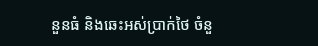នួនធំ និងឆេះអស់ប្រាក់ថៃ ចំនួ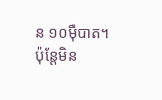ន ១០ម៉ឺបាត។ ប៉ុន្តែមិន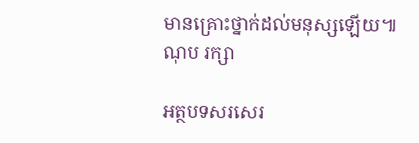មានគ្រោះថ្នាក់ដល់មនុស្សឡើយ៕ ណុប រក្សា

អត្ថបទសរសេរ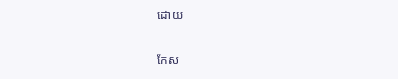ដោយ

កែស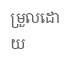ម្រួលដោយ